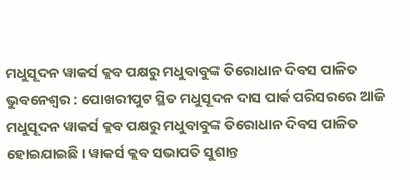ମଧୁସୂଦନ ୱାକର୍ସ କ୍ଲବ ପକ୍ଷରୁ ମଧୁବାବୁଙ୍କ ତିରୋଧାନ ଦିବସ ପାଳିତ
ଭୁବନେଶ୍ୱର : ପୋଖରୀପୁଟ ସ୍ଥିତ ମଧୁସୂଦନ ଦାସ ପାର୍କ ପରିସରରେ ଆଜି ମଧୁସୂଦନ ୱାକର୍ସ କ୍ଲବ ପକ୍ଷରୁ ମଧୁବାବୁଙ୍କ ତିରୋଧାନ ଦିବସ ପାଳିତ ହୋଇଯାଇଛି । ୱାକର୍ସ କ୍ଲବ ସଭାପତି ସୁଶାନ୍ତ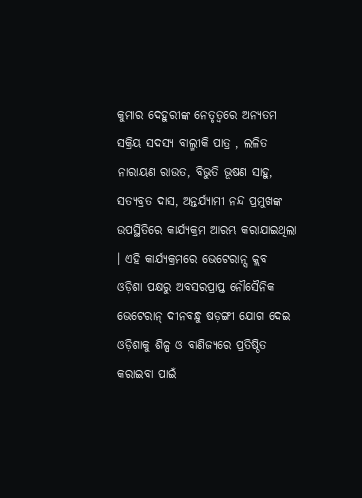କୁମାର ଦେହୁରୀଙ୍କ ନେତୃତ୍ୱରେ ଅନ୍ୟତମ ସକ୍ରିୟ ସଦସ୍ୟ ବାଲ୍ମୀକି ପାତ୍ର , ଲଳିତ ନାରାୟଣ ରାଉତ, ବିଭୁତି ଭୂଷଣ ସାହୁ, ସତ୍ୟବ୍ରତ ଦାସ, ଅନ୍ତର୍ଯ୍ୟାମୀ ନନ୍ଦ ପ୍ରମୁଖଙ୍କ ଉପସ୍ଥିତିରେ କାର୍ଯ୍ୟକ୍ରମ ଆରମ୍ଭ କରାଯାଇଥିଲା । ଏହି କାର୍ଯ୍ୟକ୍ରମରେ ଭେଟେରାନ୍ସ କ୍ଲବ ଓଡ଼ିଶା ପକ୍ଷରୁ ଅବସରପ୍ରାପ୍ତ ନୌସୈନିକ ଭେଟେରାନ୍ ଦୀନବନ୍ଧୁ ଷଡ଼ଙ୍ଗୀ ଯୋଗ ଦେଇ ଓଡ଼ିଶାକୁ ଶିଳ୍ପ ଓ ବାଣିଜ୍ୟରେ ପ୍ରତିଷ୍ଠିତ କରାଇବା ପାଇଁ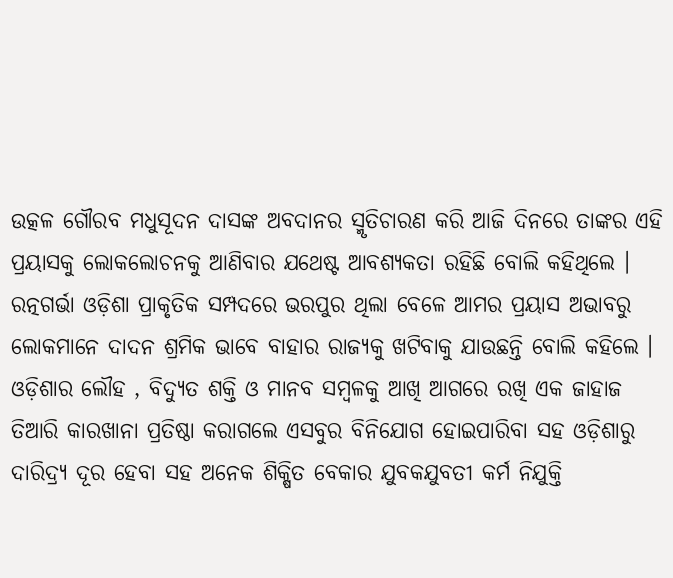ଉତ୍କଳ ଗୌରବ ମଧୁସୂଦନ ଦାସଙ୍କ ଅବଦାନର ସ୍ମୃତିଚାରଣ କରି ଆଜି ଦିନରେ ତାଙ୍କର ଏହି ପ୍ରୟାସକୁ ଲୋକଲୋଚନକୁ ଆଣିବାର ଯଥେଷ୍ଟ ଆବଶ୍ୟକତା ରହିଛି ବୋଲି କହିଥିଲେ । ରତ୍ନଗର୍ଭା ଓଡ଼ିଶା ପ୍ରାକୃତିକ ସମ୍ପଦରେ ଭରପୁର ଥିଲା ବେଳେ ଆମର ପ୍ରୟାସ ଅଭାବରୁ ଲୋକମାନେ ଦାଦନ ଶ୍ରମିକ ଭାବେ ବାହାର ରାଜ୍ୟକୁ ଖଟିବାକୁ ଯାଉଛନ୍ତି ବୋଲି କହିଲେ । ଓଡ଼ିଶାର ଲୌହ , ବିଦ୍ୟୁତ ଶକ୍ତି ଓ ମାନବ ସମ୍ବଳକୁ ଆଖି ଆଗରେ ରଖି ଏକ ଜାହାଜ ତିଆରି କାରଖାନା ପ୍ରତିଷ୍ଠା କରାଗଲେ ଏସବୁର ବିନିଯୋଗ ହୋଇପାରିବା ସହ ଓଡ଼ିଶାରୁ ଦାରିଦ୍ର୍ୟ ଦୂର ହେବା ସହ ଅନେକ ଶିକ୍ଷିତ ବେକାର ଯୁବକଯୁବତୀ କର୍ମ ନିଯୁକ୍ତି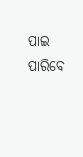ପାଇ ପାରିବେ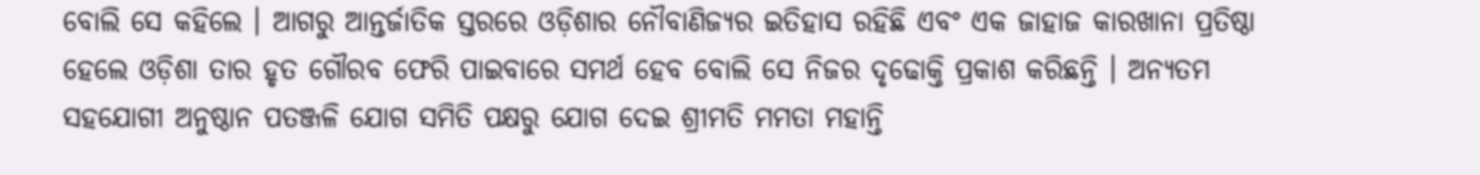ବୋଲି ସେ କହିଲେ । ଆଗରୁ ଆନ୍ତର୍ଜାତିକ ସ୍ତରରେ ଓଡ଼ିଶାର ନୌବାଣିଜ୍ୟର ଇତିହାସ ରହିଛି ଏବଂ ଏକ ଜାହାଜ କାରଖାନା ପ୍ରତିଷ୍ଠା ହେଲେ ଓଡ଼ିଶା ତାର ହୃତ ଗୌରବ ଫେରି ପାଇବାରେ ସମର୍ଥ ହେବ ବୋଲି ସେ ନିଜର ଦୃଢୋକ୍ତି ପ୍ରକାଶ କରିଛନ୍ତି । ଅନ୍ୟତମ ସହଯୋଗୀ ଅନୁଷ୍ଠାନ ପତଞ୍ଜଳି ଯୋଗ ସମିତି ପକ୍ଷରୁ ଯୋଗ ଦେଇ ଶ୍ରୀମତି ମମତା ମହାନ୍ତି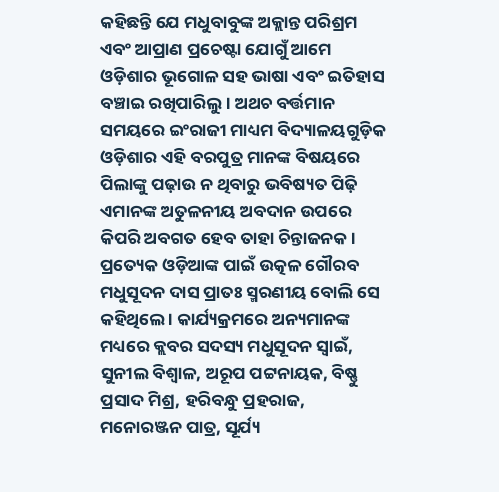କହିଛନ୍ତି ଯେ ମଧୁବାବୁଙ୍କ ଅକ୍ଲାନ୍ତ ପରିଶ୍ରମ ଏବଂ ଆପ୍ରାଣ ପ୍ରଚେଷ୍ଟା ଯୋଗୁଁ ଆମେ ଓଡ଼ିଶାର ଭୂଗୋଳ ସହ ଭାଷା ଏବଂ ଇତିହାସ ବଞ୍ଚାଇ ରଖିପାରିଲୁ । ଅଥଚ ବର୍ତ୍ତମାନ ସମୟରେ ଇଂରାଜୀ ମାଧ୍ୟମ ବିଦ୍ୟାଳୟଗୁଡ଼ିକ ଓଡ଼ିଶାର ଏହି ବରପୁତ୍ର ମାନଙ୍କ ବିଷୟରେ ପିଲାଙ୍କୁ ପଢ଼ାଉ ନ ଥିବାରୁ ଭବିଷ୍ୟତ ପିଢ଼ି ଏମାନଙ୍କ ଅତୁଳନୀୟ ଅବଦାନ ଉପରେ କିପରି ଅବଗତ ହେବ ତାହା ଚିନ୍ତାଜନକ । ପ୍ରତ୍ୟେକ ଓଡ଼ିଆଙ୍କ ପାଇଁ ଉତ୍କଳ ଗୌରବ ମଧୁସୂଦନ ଦାସ ପ୍ରାତଃ ସ୍ମରଣୀୟ ବୋଲି ସେ କହିଥିଲେ । କାର୍ଯ୍ୟକ୍ରମରେ ଅନ୍ୟମାନଙ୍କ ମଧ୍ୟରେ କ୍ଲବର ସଦସ୍ୟ ମଧୁସୂଦନ ସ୍ୱାଇଁ, ସୁନୀଲ ବିଶ୍ୱାଳ, ଅରୂପ ପଟ୍ଟନାୟକ, ବିଷ୍ଣୁ ପ୍ରସାଦ ମିଶ୍ର, ହରିବନ୍ଧୁ ପ୍ରହରାଜ, ମନୋରଞ୍ଜନ ପାତ୍ର, ସୂର୍ଯ୍ୟ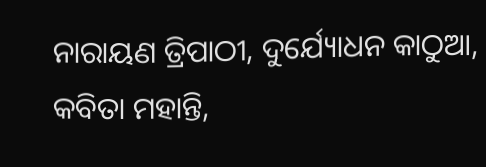ନାରାୟଣ ତ୍ରିପାଠୀ, ଦୁର୍ଯ୍ୟୋଧନ କାଠୁଆ, କବିତା ମହାନ୍ତି,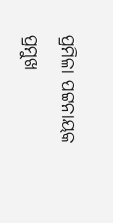ପ୍ରମିଳା ପଟ୍ଟନାୟକ ପ୍ରମୁଖ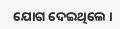ଯୋଗ ଦେଇଥିଲେ ।